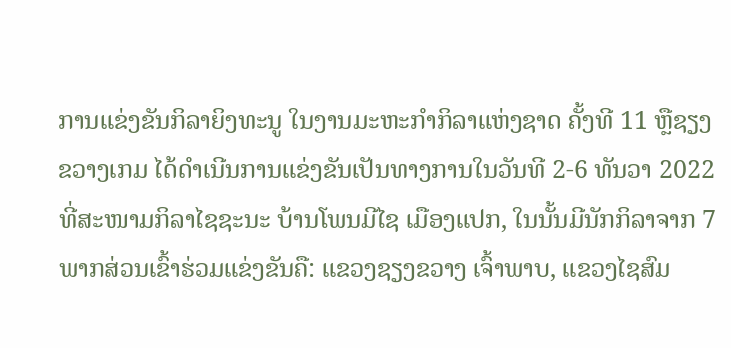ການແຂ່ງຂັນກິລາຍິງທະນູ ໃນງານມະຫະກໍາກິລາແຫ່ງຊາດ ຄັ້ງທີ 11 ຫຼືຊຽງຂວາງເກມ ໄດ້ດໍາເນີນການແຂ່ງຂັນເປັນທາງການໃນວັນທີ 2-6 ທັນວາ 2022 ທີ່ສະໜາມກິລາໄຊຊະນະ ບ້ານໂພນມີໄຊ ເມືອງແປກ, ໃນນັ້ນມີນັກກິລາຈາກ 7 ພາກສ່ວນເຂົ້າຮ່ວມແຂ່ງຂັນຄື: ແຂວງຊຽງຂວາງ ເຈົ້າພາບ, ແຂວງໄຊສົມ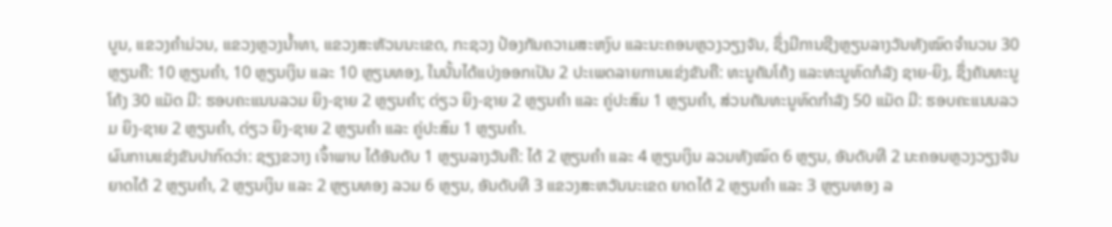ບູນ, ແຂວງຄຳມ່ວນ, ແຂວງຫຼວງນໍ້າທາ, ແຂວງສະຫັວນນະເຂດ, ກະຊວງ ປ້ອງກັນຄວາມສະຫງົບ ແລະນະຄອນຫຼວງວຽງຈັນ, ຊຶ່ງມີການຊີງຫຼຽນລາງວັນທັງໝົດຈຳນວນ 30 ຫຼຽນຄື: 10 ຫຼຽນຄໍາ, 10 ຫຼຽນເງິນ ແລະ 10 ຫຼຽນທອງ, ໃນນັ້ນໄດ້ແບ່ງອອກເປັນ 2 ປະເພດລາຍການແຂ່ງຂັນຄື: ທະນູຄັນໂຄ້ງ ແລະທະນູທົດກໍລັງ ຊາຍ-ຍິງ, ຊຶ່ງຄັນທະນູໂຄ້ງ 30 ແມັດ ມີ: ຮອບຄະແນນລວມ ຍິງ-ຊາຍ 2 ຫຼຽນຄຳ; ດ່ຽວ ຍິງ-ຊາຍ 2 ຫຼຽນຄຳ ແລະ ຄູ່ປະສົມ 1 ຫຼຽນຄຳ, ສ່ວນຄັນທະນູທົດກຳລັງ 50 ແມັດ ມີ: ຮອບຄະແນນລວມ ຍິງ-ຊາຍ 2 ຫຼຽນຄໍາ, ດ່ຽວ ຍິງ-ຊາຍ 2 ຫຼຽນຄຳ ແລະ ຄູ່ປະສົມ 1 ຫຼຽນຄຳ.
ຜົນການແຂ່ງຂັນປາກົດວ່າ: ຊຽງຂວາງ ເຈົ້າພາບ ໄດ້ອັນດັບ 1 ຫຼຽນລາງວັນຄື: ໄດ້ 2 ຫຼຽນຄໍາ ແລະ 4 ຫຼຽນເງິນ ລວມທັງໝົດ 6 ຫຼຽນ, ອັນດັບທີ 2 ນະຄອນຫຼວງວຽງຈັນ ຍາດໄດ້ 2 ຫຼຽນຄໍາ, 2 ຫຼຽນເງິນ ແລະ 2 ຫຼຽນທອງ ລວມ 6 ຫຼຽນ, ອັນດັບທີ 3 ແຂວງສະຫວັນນະເຂດ ຍາດໄດ້ 2 ຫຼຽນຄໍາ ແລະ 3 ຫຼຽນທອງ ລ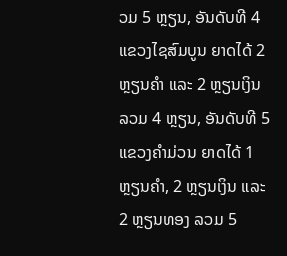ວມ 5 ຫຼຽນ, ອັນດັບທີ 4 ແຂວງໄຊສົມບູນ ຍາດໄດ້ 2 ຫຼຽນຄໍາ ແລະ 2 ຫຼຽນເງິນ ລວມ 4 ຫຼຽນ, ອັນດັບທີ 5 ແຂວງຄໍາມ່ວນ ຍາດໄດ້ 1 ຫຼຽນຄໍາ, 2 ຫຼຽນເງິນ ແລະ 2 ຫຼຽນທອງ ລວມ 5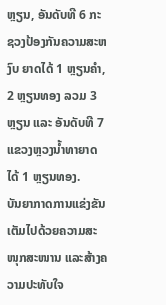ຫຼຽນ, ອັນດັບທີ 6 ກະຊວງປ້ອງກັນຄວາມສະຫງົບ ຍາດໄດ້ 1 ຫຼຽນຄໍາ, 2 ຫຼຽນທອງ ລວມ 3 ຫຼຽນ ແລະ ອັນດັບທີ 7 ແຂວງຫຼວງນໍ້າທາຍາດໄດ້ 1 ຫຼຽນທອງ.
ບັນຍາກາດການແຂ່ງຂັນເຕັມໄປດ້ວຍຄວາມສະໜຸກສະໜານ ແລະສ້າງຄວາມປະທັບໃຈ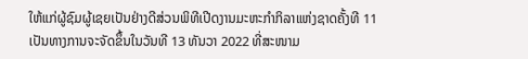ໃຫ້ແກ່ຜູ້ຊົມຜູ້ເຊຍເປັນຢ່າງດີສ່ວນພິທີເປີດງານມະຫະກໍາກິລາແຫ່ງຊາດຄັ້ງທີ 11 ເປັນທາງການຈະຈັດຂຶ້ນໃນວັນທີ 13 ທັນວາ 2022 ທີ່ສະໜາມ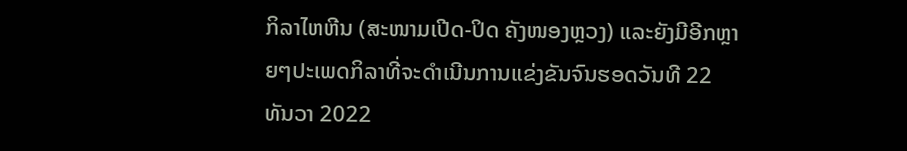ກິລາໄຫຫີນ (ສະໜາມເປີດ-ປິດ ຄັງໜອງຫຼວງ) ແລະຍັງມີອີກຫຼາຍໆປະເພດກິລາທີ່ຈະດໍາເນີນການແຂ່ງຂັນຈົນຮອດວັນທີ 22 ທັນວາ 2022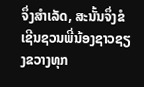ຈຶ່ງສໍາເລັດ, ສະນັ້ນຈຶ່ງຂໍເຊີນຊວນພີ່ນ້ອງຊາວຊຽງຂວາງທຸກ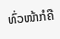ທົ່ວໜ້າກໍຄື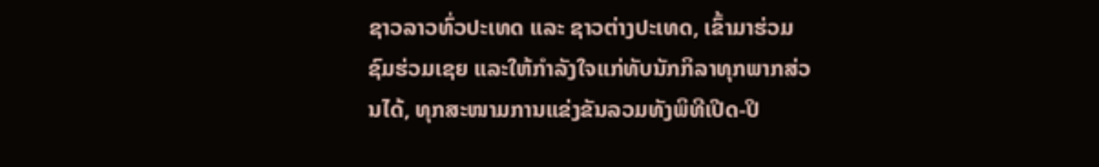ຊາວລາວທົ່ວປະເທດ ແລະ ຊາວຕ່າງປະເທດ, ເຂົ້າມາຮ່ວມຊົມຮ່ວມເຊຍ ແລະໃຫ້ກໍາລັງໃຈແກ່ທັບນັກກິລາທຸກພາກສ່ວນໄດ້, ທຸກສະໜາມການແຂ່ງຂັນລວມທັງພິທີເປີດ-ປິ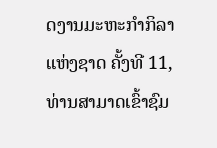ດງານມະຫະກໍາກິລາແຫ່ງຊາດ ຄັ້ງທີ 11, ທ່ານສາມາດເຂົ້າຊົມ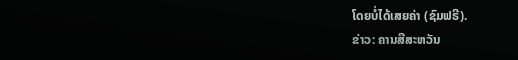ໂດຍບໍ່ໄດ້ເສຍຄ່າ (ຊົມຟຣີ).
ຂ່າວ: ຄານສີສະຫວັນ